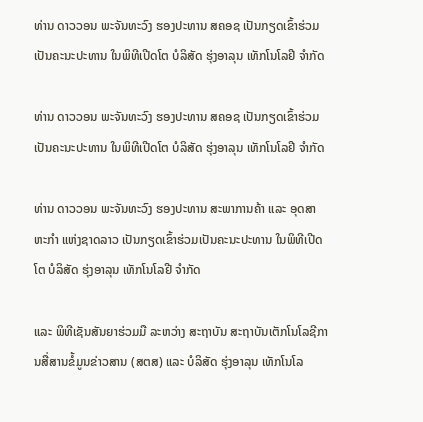ທ່ານ ດາວວອນ ພະຈັນທະວົງ ຮອງປະທານ ສຄອຊ ເປັນກຽດເຂົ້າຮ່ວມເປັນຄະນະປະທານ ໃນພິທີເປີດໂຕ ບໍລິສັດ ຮຸ່ງອາລຸນ ເທັກໂນໂລຢີ ຈຳກັດ

ທ່ານ ດາວວອນ ພະຈັນທະວົງ ຮອງປະທານ ສຄອຊ ເປັນກຽດເຂົ້າຮ່ວມເປັນຄະນະປະທານ ໃນພິທີເປີດໂຕ ບໍລິສັດ ຮຸ່ງອາລຸນ ເທັກໂນໂລຢີ ຈຳກັດ

ທ່ານ ດາວວອນ ພະຈັນທະວົງ ຮອງປະທານ ສະພາການຄ້າ ແລະ ອຸດສາຫະກຳ ແຫ່ງຊາດລາວ ເປັນກຽດເຂົ້າຮ່ວມເປັນຄະນະປະທານ ໃນພິທີເປີດໂຕ ບໍລິສັດ ຮຸ່ງອາລຸນ ເທັກໂນໂລຢີ ຈຳກັດ

ແລະ ພິທີເຊັນສັນຍາຮ່ວມມື ລະຫວ່າງ ສະຖາບັນ ສະຖາບັນເຕັກໂນໂລຊີການສື່ສານຂໍ້ມູນຂ່າວສານ (ສຕສ) ແລະ ບໍລິສັດ ຮຸ່ງອາລຸນ ເທັກໂນໂລ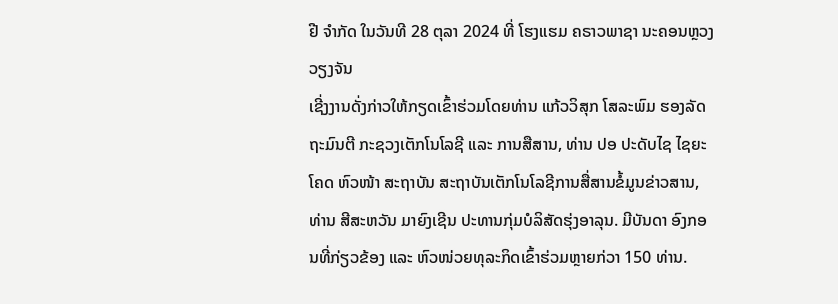ຢີ ຈຳກັດ ໃນວັນທີ 28 ຕຸລາ 2024 ທີ່ ໂຮງແຮມ ຄຣາວພາຊາ ນະຄອນຫຼວງວຽງຈັນ
ເຊີ່ງງານດັ່ງກ່າວໃຫ້ກຽດເຂົ້າຮ່ວມໂດຍທ່ານ ແກ້ວວິສຸກ ໂສລະພົມ ຮອງລັດຖະມົນຕີ ກະຊວງເຕັກໂນໂລຊີ ແລະ ການສືສານ, ທ່ານ ປອ ປະດັບໄຊ ໄຊຍະໂຄດ ຫົວໜ້າ ສະຖາບັນ ສະຖາບັນເຕັກໂນໂລຊີການສື່ສານຂໍ້ມູນຂ່າວສານ, ທ່ານ ສີສະຫວັນ ມາຍົງເຊີນ ປະທານກຸ່ມບໍລິສັດຮຸ່ງອາລຸນ. ມີບັນດາ ອົງກອນທີ່ກ່ຽວຂ້ອງ ແລະ ຫົວໜ່ວຍທຸລະກິດເຂົ້າຮ່ວມຫຼາຍກ່ວາ 150 ທ່ານ.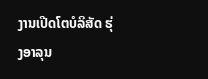ງານເປີດໂຕບໍລິສັດ ຮຸ່ງອາລຸນ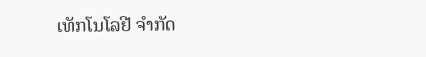ເທັກໂນໂລຢີ ຈຳກັດ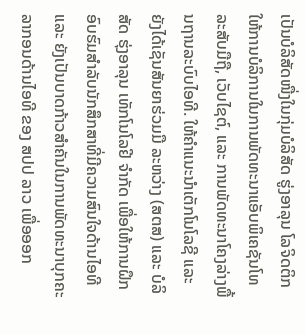ເປັນບໍລິສັດໜື່ງໃນກຸ່ມບໍລິສັດ ຮູ່ງອາລຸນ ໂລຈິດຕິກ ໃຫ້ການບໍລິການໃນການພັດທະນາແອັບພິເຄຊັນໂທລະສັບມືຖື, ເວັບໄຊຕ໌, ແລະ ການພັດທະນາໂຄງລ່າງພື້ນຖານລະບົບໄອທີ. ໃຫ້ຄໍາແນະນໍາເຕັກໂນໂລຊີ ແລະ ຍັງໄດ້ເຊັນສັນຍາຮ່ວມມື ລະຫວ່າງ (ສຕສ) ແລະ ບໍລິສັດ ຮຸ່ງອາລຸນ ເທັກໂນໂລຢີ ຈຳກັດ ເພື່ອໃຫ້ການຝຶກອົບຮົມສຳລັບນັກສຶກສາທີ່ມີຄວາມສົນໃຈດ້ານໄອທີ ແລະ ຍັງເປັນບາດກ້າວສຳຄັນໃນການພັດທະນາບຸກຄະລາກອນດ້ານໄອທີ ຂອງ ສປປ ລາວ ເພື່ອອອກ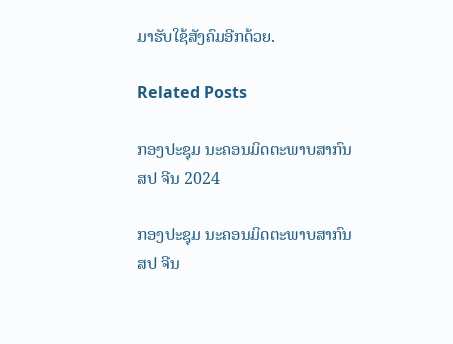ມາຮັບໃຊ້ສັງຄົມອີກດ້ວຍ.

Related Posts

ກອງປະຊຸມ ນະຄອນມິດຕະພາບສາກົນ ສປ ຈີນ 2024

ກອງປະຊຸມ ນະຄອນມິດຕະພາບສາກົນ ສປ ຈີນ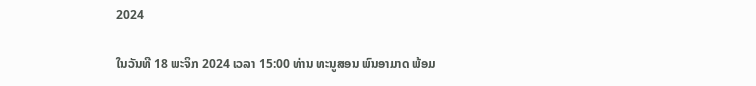2024

ໃນວັນທີ 18 ພະຈິກ 2024 ເວລາ 15:00 ທ່ານ ທະນູສອນ ພົນອາມາດ ພ້ອມ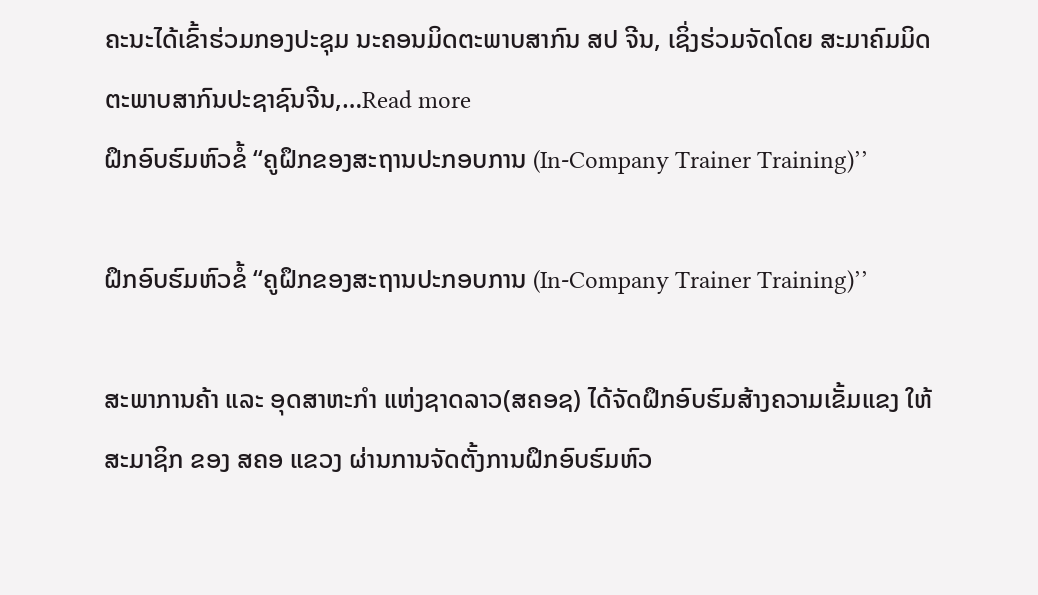ຄະນະໄດ້ເຂົ້າຮ່ວມກອງປະຊຸມ ນະຄອນມິດຕະພາບສາກົນ ສປ ຈີນ, ເຊິ່ງຮ່ວມຈັດໂດຍ ສະມາຄົມມິດຕະພາບສາກົນປະຊາຊົນຈີນ,…Read more
ຝຶກອົບຮົມຫົວຂໍ້ ‘‘ຄູຝຶກຂອງສະຖານປະກອບການ (In-Company Trainer Training)’’

ຝຶກອົບຮົມຫົວຂໍ້ ‘‘ຄູຝຶກຂອງສະຖານປະກອບການ (In-Company Trainer Training)’’

ສະພາການຄ້າ ແລະ ອຸດສາຫະກຳ ແຫ່ງຊາດລາວ(ສຄອຊ) ໄດ້ຈັດຝຶກອົບຮົມສ້າງຄວາມເຂັ້ມແຂງ ໃຫ້ສະມາຊິກ ຂອງ ສຄອ ແຂວງ ຜ່ານການຈັດຕັ້ງການຝຶກອົບຮົມຫົວ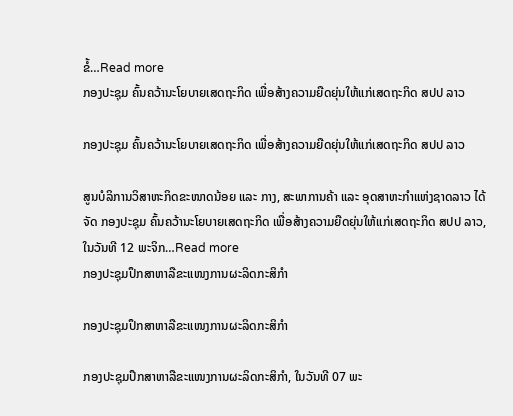ຂໍ້…Read more
ກອງປະຊຸມ ຄົ້ນຄວ້ານະໂຍບາຍເສດຖະກິດ ເພື່ອສ້າງຄວາມຍືດຍຸ່ນໃຫ້ແກ່ເສດຖະກິດ ສປປ ລາວ

ກອງປະຊຸມ ຄົ້ນຄວ້ານະໂຍບາຍເສດຖະກິດ ເພື່ອສ້າງຄວາມຍືດຍຸ່ນໃຫ້ແກ່ເສດຖະກິດ ສປປ ລາວ

ສູນບໍລິການວິສາຫະກິດຂະໜາດນ້ອຍ ແລະ ກາງ, ສະພາການຄ້າ ແລະ ອຸດສາຫະກຳແຫ່ງຊາດລາວ ໄດ້ຈັດ ກອງປະຊຸມ ຄົ້ນຄວ້ານະໂຍບາຍເສດຖະກິດ ເພື່ອສ້າງຄວາມຍືດຍຸ່ນໃຫ້ແກ່ເສດຖະກິດ ສປປ ລາວ, ໃນວັນທີ 12 ພະຈິກ…Read more
ກອງປະຊຸມປຶກສາຫາລືຂະແໜງການຜະລິດກະສິກໍາ

ກອງປະຊຸມປຶກສາຫາລືຂະແໜງການຜະລິດກະສິກໍາ

ກອງປະຊຸມປຶກສາຫາລືຂະແໜງການຜະລິດກະສິກໍາ, ໃນວັນທີ 07 ພະ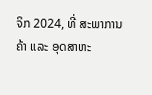ຈິກ 2024, ທີ່ ສະພາການຄ້າ ແລະ ອຸດສາຫະ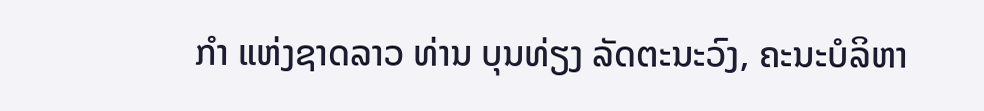ກໍາ ແຫ່ງຊາດລາວ ທ່ານ ບຸນທ່ຽງ ລັດຕະນະວົງ, ຄະນະບໍລິຫາ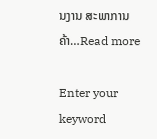ນງານ ສະພາການຄ້າ…Read more

Enter your keyword